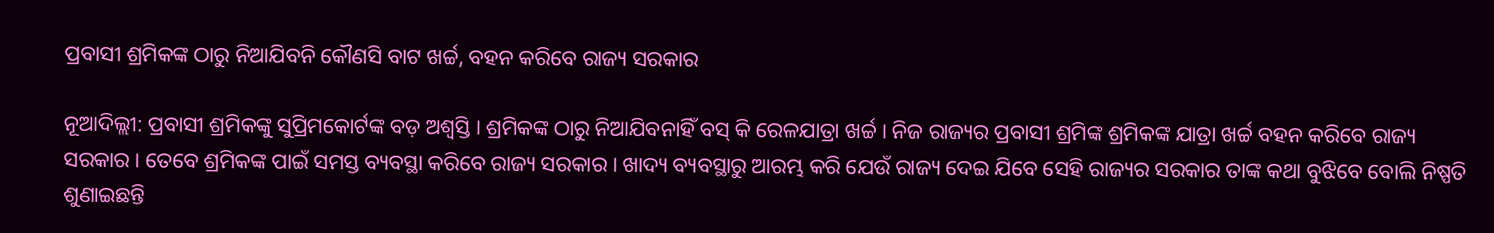ପ୍ରବାସୀ ଶ୍ରମିକଙ୍କ ଠାରୁ ନିଆଯିବନି କୌଣସି ବାଟ ଖର୍ଚ୍ଚ, ବହନ କରିବେ ରାଜ୍ୟ ସରକାର

ନୂଆଦିଲ୍ଲୀ: ପ୍ରବାସୀ ଶ୍ରମିକଙ୍କୁ ସୁପ୍ରିମକୋର୍ଟଙ୍କ ବଡ଼ ଅଶ୍ୱସ୍ତି । ଶ୍ରମିକଙ୍କ ଠାରୁ ନିଆଯିବନାହିଁ ବସ୍ କି ରେଳଯାତ୍ରା ଖର୍ଚ୍ଚ । ନିଜ ରାଜ୍ୟର ପ୍ରବାସୀ ଶ୍ରମିଙ୍କ ଶ୍ରମିକଙ୍କ ଯାତ୍ରା ଖର୍ଚ୍ଚ ବହନ କରିବେ ରାଜ୍ୟ ସରକାର । ତେବେ ଶ୍ରମିକଙ୍କ ପାଇଁ ସମସ୍ତ ବ୍ୟବସ୍ଥା କରିବେ ରାଜ୍ୟ ସରକାର । ଖାଦ୍ୟ ବ୍ୟବସ୍ଥାରୁ ଆରମ୍ଭ କରି ଯେଉଁ ରାଜ୍ୟ ଦେଇ ଯିବେ ସେହି ରାଜ୍ୟର ସରକାର ତାଙ୍କ କଥା ବୁଝିବେ ବୋଲି ନିଷ୍ପତି ଶୁଣାଇଛନ୍ତି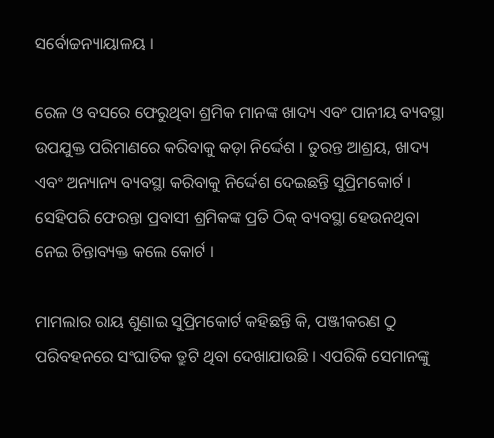ସର୍ବୋଚ୍ଚନ୍ୟାୟାଳୟ ।

ରେଳ ଓ ବସରେ ଫେରୁଥିବା ଶ୍ରମିକ ମାନଙ୍କ ଖାଦ୍ୟ ଏବଂ ପାନୀୟ ବ୍ୟବସ୍ଥା ଉପଯୁକ୍ତ ପରିମାଣରେ କରିବାକୁ କଡ଼ା ନିର୍ଦ୍ଦେଶ । ତୁରନ୍ତ ଆଶ୍ରୟ, ଖାଦ୍ୟ ଏବଂ ଅନ୍ୟାନ୍ୟ ବ୍ୟବସ୍ଥା କରିବାକୁ ନିର୍ଦ୍ଦେଶ ଦେଇଛନ୍ତି ସୁପ୍ରିମକୋର୍ଟ । ସେହିପରି ଫେରନ୍ତା ପ୍ରବାସୀ ଶ୍ରମିକଙ୍କ ପ୍ରତି ଠିକ୍ ବ୍ୟବସ୍ଥା ହେଉନଥିବା ନେଇ ଚିନ୍ତାବ୍ୟକ୍ତ କଲେ କୋର୍ଟ ।

ମାମଲାର ରାୟ ଶୁଣାଇ ସୁପ୍ରିମକୋର୍ଟ କହିଛନ୍ତି କି, ପଞ୍ଜୀକରଣ ଠୁ ପରିବହନରେ ସଂଘାତିକ ତ୍ରୁଟି ଥିବା ଦେଖାଯାଉଛି । ଏପରିକି ସେମାନଙ୍କୁ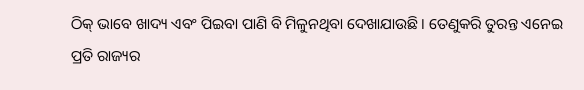ଠିକ୍ ଭାବେ ଖାଦ୍ୟ ଏବଂ ପିଇବା ପାଣି ବି ମିଳୁନଥିବା ଦେଖାଯାଉଛି । ତେଣୁକରି ତୁରନ୍ତ ଏନେଇ ପ୍ରତି ରାଜ୍ୟର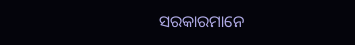ସରକାରମାନେ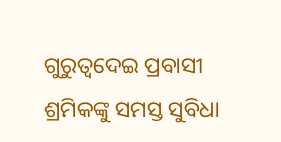ଗୁରୁତ୍ୱଦେଇ ପ୍ରବାସୀ ଶ୍ରମିକଙ୍କୁ ସମସ୍ତ ସୁବିଧା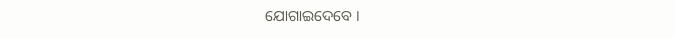ଯୋଗାଇଦେବେ ।